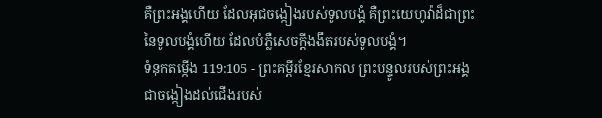គឺព្រះអង្គហើយ ដែលអុជចង្កៀងរបស់ទូលបង្គំ គឺព្រះយេហូវ៉ាដ៏ជាព្រះនៃទូលបង្គំហើយ ដែលបំភ្លឺសេចក្ដីងងឹតរបស់ទូលបង្គំ។
ទំនុកតម្កើង 119:105 - ព្រះគម្ពីរខ្មែរសាកល ព្រះបន្ទូលរបស់ព្រះអង្គជាចង្កៀងដល់ជើងរបស់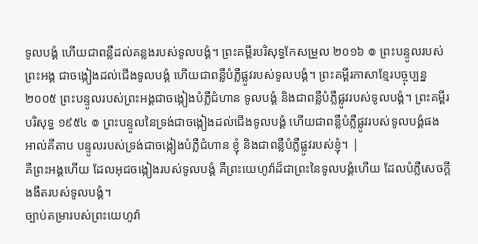ទូលបង្គំ ហើយជាពន្លឺដល់គន្លងរបស់ទូលបង្គំ។ ព្រះគម្ពីរបរិសុទ្ធកែសម្រួល ២០១៦ ៙ ព្រះបន្ទូលរបស់ព្រះអង្គ ជាចង្កៀងដល់ជើងទូលបង្គំ ហើយជាពន្លឺបំភ្លឺផ្លូវរបស់ទូលបង្គំ។ ព្រះគម្ពីរភាសាខ្មែរបច្ចុប្បន្ន ២០០៥ ព្រះបន្ទូលរបស់ព្រះអង្គជាចង្កៀងបំភ្លឺជំហាន ទូលបង្គំ និងជាពន្លឺបំភ្លឺផ្លូវរបស់ទូលបង្គំ។ ព្រះគម្ពីរបរិសុទ្ធ ១៩៥៤ ៙ ព្រះបន្ទូលនៃទ្រង់ជាចង្កៀងដល់ជើងទូលបង្គំ ហើយជាពន្លឺបំភ្លឺផ្លូវរបស់ទូលបង្គំផង អាល់គីតាប បន្ទូលរបស់ទ្រង់ជាចង្កៀងបំភ្លឺជំហាន ខ្ញុំ និងជាពន្លឺបំភ្លឺផ្លូវរបស់ខ្ញុំ។ |
គឺព្រះអង្គហើយ ដែលអុជចង្កៀងរបស់ទូលបង្គំ គឺព្រះយេហូវ៉ាដ៏ជាព្រះនៃទូលបង្គំហើយ ដែលបំភ្លឺសេចក្ដីងងឹតរបស់ទូលបង្គំ។
ច្បាប់តម្រារបស់ព្រះយេហូវ៉ា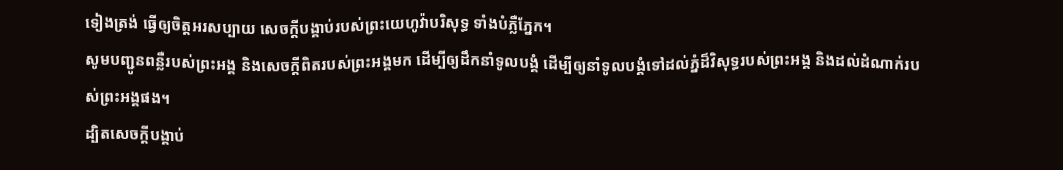ទៀងត្រង់ ធ្វើឲ្យចិត្តអរសប្បាយ សេចក្ដីបង្គាប់របស់ព្រះយេហូវ៉ាបរិសុទ្ធ ទាំងបំភ្លឺភ្នែក។
សូមបញ្ជូនពន្លឺរបស់ព្រះអង្គ និងសេចក្ដីពិតរបស់ព្រះអង្គមក ដើម្បីឲ្យដឹកនាំទូលបង្គំ ដើម្បីឲ្យនាំទូលបង្គំទៅដល់ភ្នំដ៏វិសុទ្ធរបស់ព្រះអង្គ និងដល់ដំណាក់របស់ព្រះអង្គផង។
ដ្បិតសេចក្ដីបង្គាប់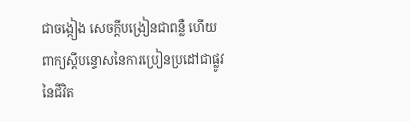ជាចង្កៀង សេចក្ដីបង្រៀនជាពន្លឺ ហើយពាក្យស្ដីបន្ទោសនៃការប្រៀនប្រដៅជាផ្លូវនៃជីវិត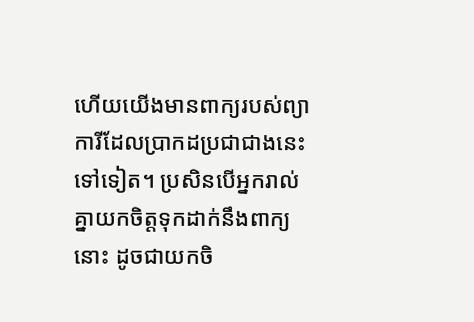ហើយយើងមានពាក្យរបស់ព្យាការីដែលប្រាកដប្រជាជាងនេះទៅទៀត។ ប្រសិនបើអ្នករាល់គ្នាយកចិត្តទុកដាក់នឹងពាក្យនោះ ដូចជាយកចិ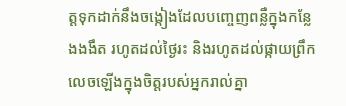ត្តទុកដាក់នឹងចង្កៀងដែលបញ្ចេញពន្លឺក្នុងកន្លែងងងឹត រហូតដល់ថ្ងៃរះ និងរហូតដល់ផ្កាយព្រឹកលេចឡើងក្នុងចិត្តរបស់អ្នករាល់គ្នា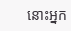នោះអ្នក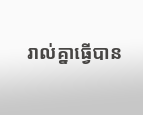រាល់គ្នាធ្វើបាន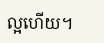ល្អហើយ។